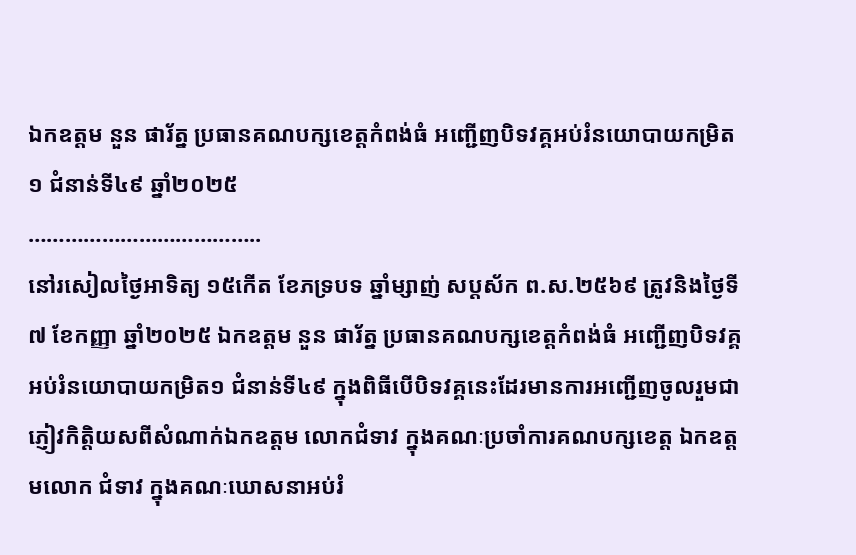ឯកឧត្តម នួន ផារ័ត្ន ប្រធានគណបក្សខេត្តកំពង់ធំ អញ្ជើញបិទវគ្គអប់រំនយោបាយកម្រិត១ ជំនាន់ទី៤៩ ឆ្នាំ២០២៥
………………………………..
នៅរសៀលថ្ងៃអាទិត្យ ១៥កើត ខែភទ្របទ ឆ្នាំម្សាញ់ សប្ដស័ក ព.ស.២៥៦៩ ត្រូវនិងថ្ងៃទី៧ ខែកញ្ញា ឆ្នាំ២០២៥ ឯកឧត្តម នួន ផារ័ត្ន ប្រធានគណបក្សខេត្តកំពង់ធំ អញ្ជើញបិទវគ្គអប់រំនយោបាយកម្រិត១ ជំនាន់ទី៤៩ ក្នុងពិធីបើបិទវគ្គនេះដែរមានការអញ្ជើញចូលរួមជាភ្ញៀវកិត្តិយសពីសំណាក់ឯកឧត្តម លោកជំទាវ ក្នុងគណៈប្រចាំការគណបក្សខេត្ត ឯកឧត្តមលោក ជំទាវ ក្នុងគណៈឃោសនាអប់រំ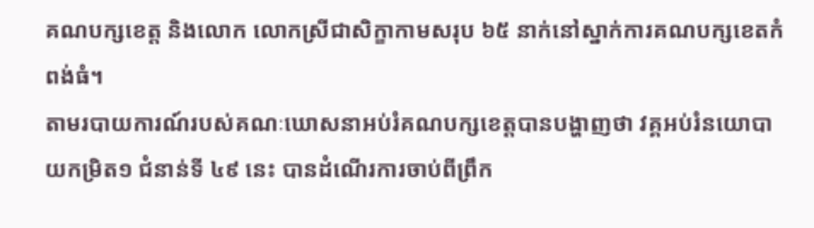គណបក្សខេត្ត និងលោក លោកស្រីជាសិក្ខាកាមសរុប ៦៥ នាក់នៅស្នាក់ការគណបក្សខេតកំពង់ធំ។
តាមរបាយការណ៍របស់គណៈឃោសនាអប់រំគណបក្សខេត្តបានបង្ហាញថា វគ្គអប់រំនយោបាយកម្រិត១ ជំនាន់ទី ៤៩ នេះ បានដំណើរការចាប់ពីព្រឹក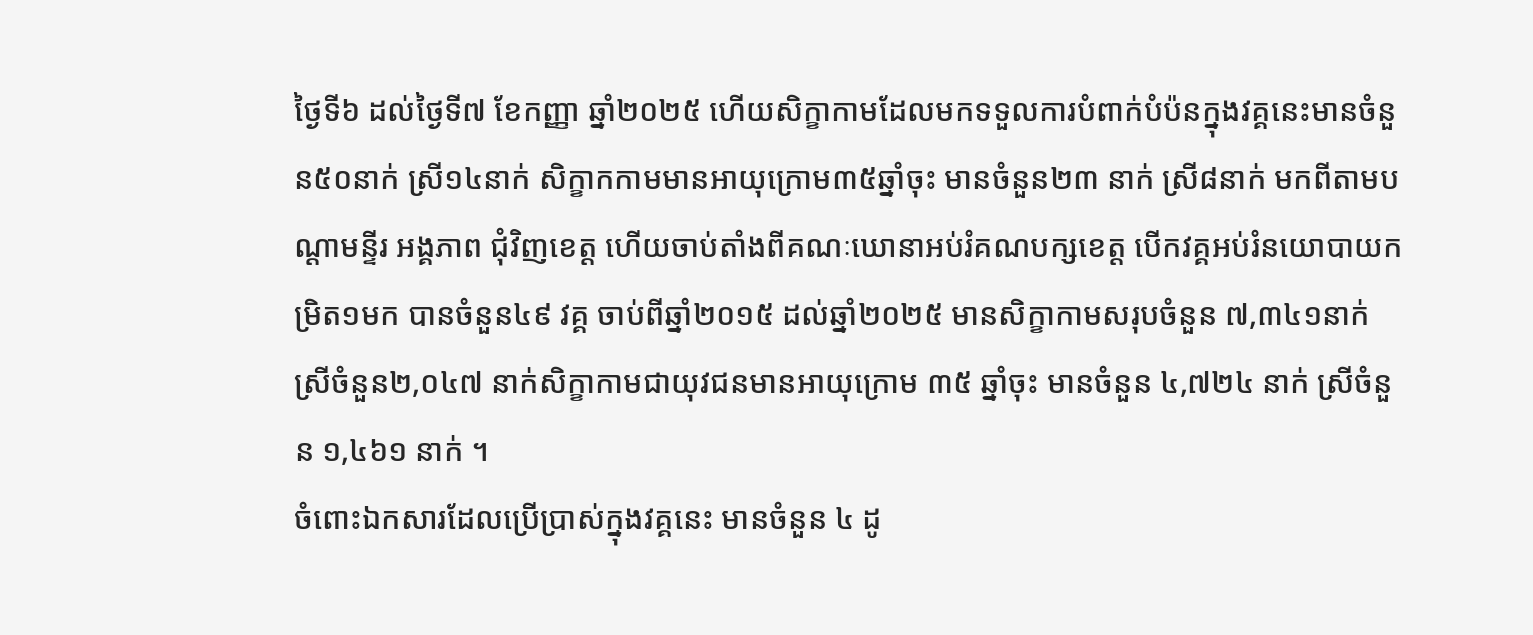ថ្ងៃទី៦ ដល់ថ្ងៃទី៧ ខែកញ្ញា ឆ្នាំ២០២៥ ហើយសិក្ខាកាមដែលមកទទួលការបំពាក់បំប៉នក្នុងវគ្គនេះមានចំនួន៥០នាក់ ស្រី១៤នាក់ សិក្ខាកកាមមានអាយុក្រោម៣៥ឆ្នាំចុះ មានចំនួន២៣ នាក់ ស្រី៨នាក់ មកពីតាមបណ្ដាមន្ទីរ អង្គភាព ជុំវិញខេត្ត ហើយចាប់តាំងពីគណៈឃោនាអប់រំគណបក្សខេត្ត បើកវគ្គអប់រំនយោបាយកម្រិត១មក បានចំនួន៤៩ វគ្គ ចាប់ពីឆ្នាំ២០១៥ ដល់ឆ្នាំ២០២៥ មានសិក្ខាកាមសរុបចំនួន ៧,៣៤១នាក់ ស្រីចំនួន២,០៤៧ នាក់សិក្ខាកាមជាយុវជនមានអាយុក្រោម ៣៥ ឆ្នាំចុះ មានចំនួន ៤,៧២៤ នាក់ ស្រីចំនួន ១,៤៦១ នាក់ ។
ចំពោះឯកសារដែលប្រើប្រាស់ក្នុងវគ្គនេះ មានចំនួន ៤ ដូ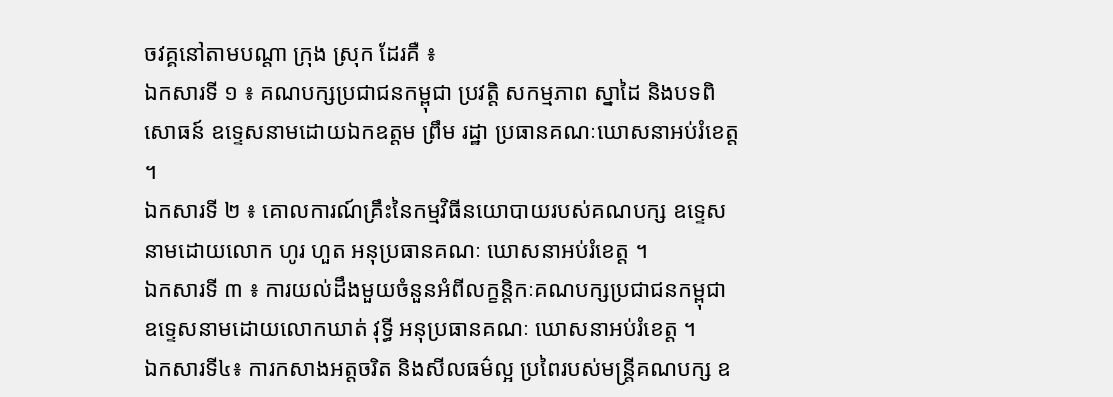ចវគ្គនៅតាមបណ្ដា ក្រុង ស្រុក ដែរគឺ ៖
ឯកសារទី ១ ៖ គណបក្សប្រជាជនកម្ពុជា ប្រវត្តិ សកម្មភាព ស្នាដៃ និងបទពិសោធន៍ ឧទ្ទេសនាមដោយឯកឧត្តម ព្រឹម រដ្ឋា ប្រធានគណៈឃោសនាអប់រំខេត្ត ។
ឯកសារទី ២ ៖ គោលការណ៍គ្រឹះនៃកម្មវិធីនយោបាយរបស់គណបក្ស ឧទ្ទេសនាមដោយលោក ហូរ ហួត អនុប្រធានគណៈ ឃោសនាអប់រំខេត្ត ។
ឯកសារទី ៣ ៖ ការយល់ដឹងមួយចំនួនអំពីលក្ខន្តិកៈគណបក្សប្រជាជនកម្ពុជា ឧទ្ទេសនាមដោយលោកឃាត់ វុទ្ធី អនុប្រធានគណៈ ឃោសនាអប់រំខេត្ត ។
ឯកសារទី៤៖ ការកសាងអត្តចរិត និងសីលធម៌ល្អ ប្រពៃរបស់មន្ត្រីគណបក្ស ឧ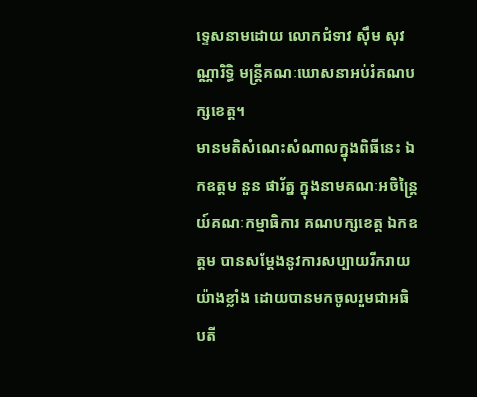ទ្ទេសនាមដោយ លោកជំទាវ ស៊ឹម សុវណ្ណារិទ្ធិ មន្ដ្រីគណៈឃោសនាអប់រំគណបក្សខេត្ត។
មានមតិសំណេះសំណាលក្នុងពិធីនេះ ឯកឧត្តម នួន ផារ័ត្ន ក្នុងនាមគណៈអចិន្ត្រៃយ៍គណៈកម្មាធិការ គណបក្សខេត្ត ឯកឧត្តម បានសម្តែងនូវការសប្បាយរីករាយយ៉ាងខ្លាំង ដោយបានមកចូលរួមជាអធិបតី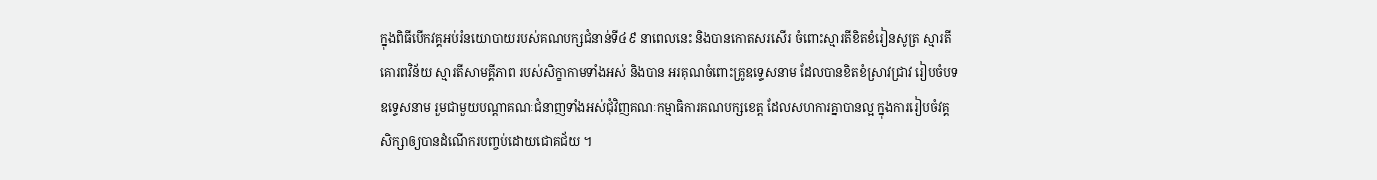ក្នុងពិធីបើកវគ្គអប់រំនយោបាយរបស់គណបក្សជំនាន់ទី៤៩ នាពេលនេះ និងបានកោតសរសើរ ចំពោះស្មារតីខិតខំរៀនសូត្រ ស្មារតីគោរពវិន័យ ស្មារតីសាមគ្គីភាព របស់សិក្ខាកាមទាំងអស់ និងបាន អរគុណចំពោះគ្រូឧទ្ទេសនាម ដែលបានខិតខំស្រាវជ្រាវ រៀបចំបទឧទ្ទេសនាម រួមជាមួយបណ្តាគណៈជំនាញទាំងអស់ជុំវិញគណៈកម្មាធិការគណបក្សខេត្ត ដែលសហការគ្នាបានល្អ ក្នុងការរៀបចំវគ្គសិក្សាឲ្យបានដំណើករបញ្ចប់ដោយជោគជ័យ ។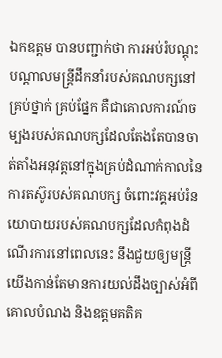ឯកឧត្តម បានបញ្ជាក់ថា ការអប់រំបណ្តុះបណ្តាលមន្ត្រីដឹកនាំរបស់គណបក្សនៅគ្រប់ថ្នាក់ គ្រប់ផ្នែក គឺជាគោលការណ៍ចម្បងរបស់គណបក្សដែលតែងតែបានចាត់តាំងអនុវត្តនៅក្នុងគ្រប់ដំណាក់កាលនៃការតស៊ូរបស់គណបក្ស ចំពោះវគ្គអប់រំនយោបាយរបស់គណបក្សដែលកំពុងដំណើរការនៅពេលនេះ នឹងជួយឲ្យមន្រ្តីយើងកាន់តែមានការយល់ដឹងច្បាស់អំពីគោលបំណង និងឧត្តមគតិគ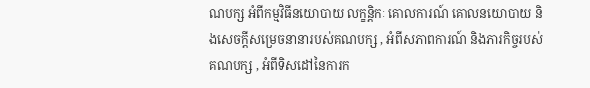ណបក្ស អំពីកម្មវិធីនយោបាយ លក្ខន្តិកៈ គោលការណ៍ គោលនយោបាយ និងសេចក្តីសម្រេចនានារបស់គណបក្ស , អំពីសភាពការណ៍ និងភារកិច្ចរបស់គណបក្ស , អំពីទិសដៅនៃការក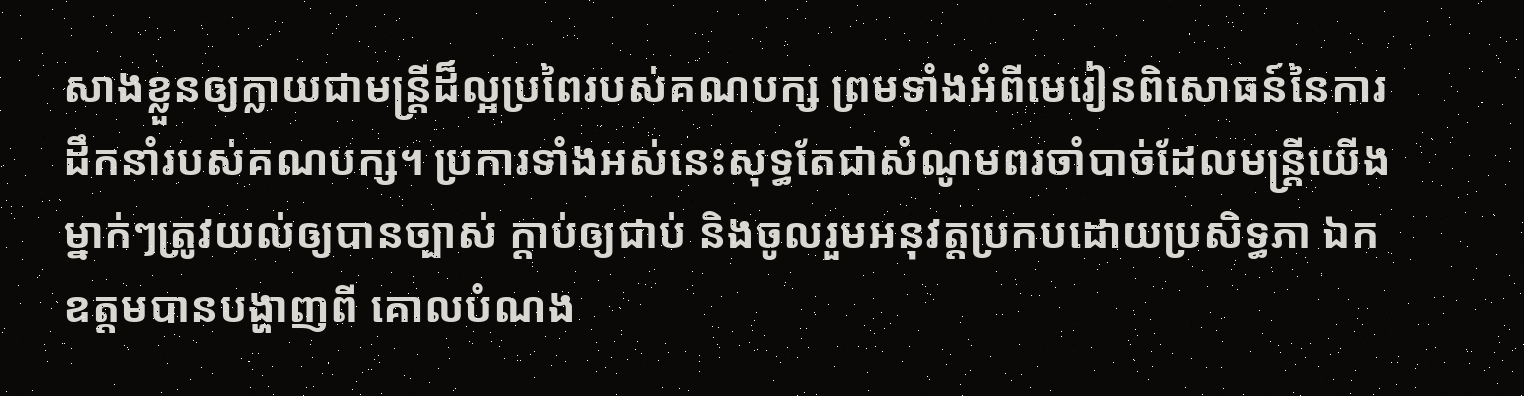សាងខ្លួនឲ្យក្លាយជាមន្រ្តីដ៏ល្អប្រពៃរបស់គណបក្ស ព្រមទាំងអំពីមេរៀនពិសោធន៍នៃការដឹកនាំរបស់គណបក្ស។ ប្រការទាំងអស់នេះសុទ្ធតែជាសំណូមពរចាំបាច់ដែលមន្រ្តីយើងម្នាក់ៗត្រូវយល់ឲ្យបានច្បាស់ ក្តាប់ឲ្យជាប់ និងចូលរួមអនុវត្តប្រកបដោយប្រសិទ្ធភា ឯកឧត្តមបានបង្ហាញពី គោលបំណង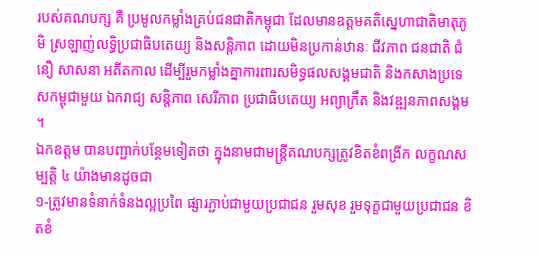របស់គណបក្ស គឺ ប្រមូលកម្លាំងគ្រប់ជនជាតិកម្ពុជា ដែលមានឧត្តមគតិស្នេហាជាតិមាតុភូមិ ស្រឡាញ់លទ្ធិប្រជាធិបតេយ្យ និងសន្តិភាព ដោយមិនប្រកាន់ឋានៈ ជីវភាព ជនជាតិ ជំនឿ សាសនា អតីតកាល ដើម្បីរួមកម្លាំងគ្នាការពារសមិទ្ធផលសង្គមជាតិ និងកសាងប្រទេសកម្ពុជាមួយ ឯករាជ្យ សន្តិភាព សេរីភាព ប្រជាធិបតេយ្យ អព្យាក្រឹត និងវឌ្ឍនភាពសង្គម ។
ឯកឧត្តម បានបញ្ជាក់បន្ថែមទៀតថា ក្នុងនាមជាមន្ដ្រីគណបក្សត្រូវខិតខំពង្រីក លក្ខណសម្បត្តិ ៤ យ៉ាងមានដូចជា
១-ត្រូវមានទំនាក់ទំនងល្អប្រពៃ ផ្សារភ្ជាប់ជាមួយប្រជាជន រួមសុខ រួមទុក្ខជាមួយប្រជាជន ខិតខំ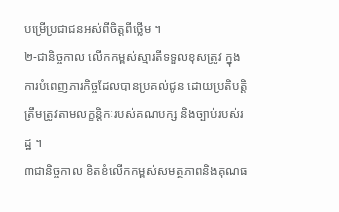បម្រើប្រជាជនអស់ពីចិត្តពីថ្លើម ។
២-ជានិច្ចកាល លើកកម្ពស់ស្មារតីទទួលខុសត្រូវ ក្នុងការបំពេញភារកិច្ចដែលបានប្រគល់ជូន ដោយប្រតិបត្តិត្រឹមត្រូវតាមលក្ខន្តិកៈរបស់គណបក្ស និងច្បាប់របស់រដ្ឋ ។
៣ជានិច្ចកាល ខិតខំលើកកម្ពស់សមត្ថភាពនិងគុណធ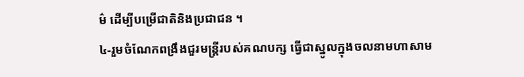ម៌ ដើម្បីបម្រើជាតិនិងប្រជាជន ។
៤-រួមចំណែកពង្រឹងជួរមន្ត្រីរបស់គណបក្ស ធ្វើជាស្នូលក្នុងចលនាមហាសាម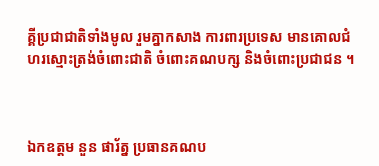គ្គីប្រជាជាតិទាំងមូល រួមគ្នាកសាង ការពារប្រទេស មានគោលជំហរស្មោះត្រង់ចំពោះជាតិ ចំពោះគណបក្ស និងចំពោះប្រជាជន ។



ឯកឧត្តម នួន ផារ័ត្ន ប្រធានគណប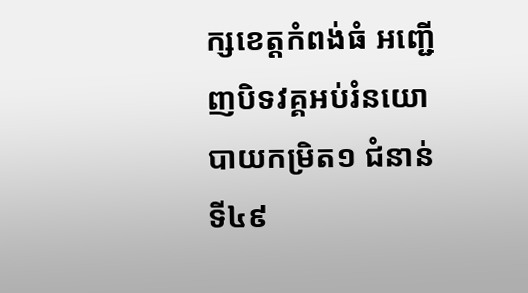ក្សខេត្តកំពង់ធំ អញ្ជើញបិទវគ្គអប់រំនយោបាយកម្រិត១ ជំនាន់ទី៤៩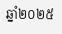ឆ្នាំ២០២៥